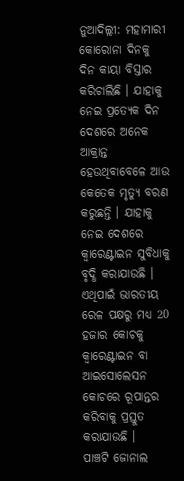ନୁଆଦିଲ୍ଲୀ: ମହାମାରୀ କୋରୋନା ଦିନକୁ ଦିନ କାୟା ବିସ୍ତାର କରିଚାଲିଛି । ଯାହାକୁ ନେଇ ପ୍ରତ୍ୟେକ ଦିନ ଦେଶରେ ଅନେକ ଆକ୍ରାନ୍ତ ହେଉଥିବାବେଳେ ଆଉ କେତେକ ମୃତ୍ୟୁ ବରଣ କରୁଛନ୍ତି । ଯାହାକୁ ନେଇ ଦେଶରେ କ୍ବାରେଣ୍ଟାଇନ ସୁବିଧାକୁ ବୃଦ୍ଧି କରାଯାଉଛି । ଏଥିପାଇଁ ଭାରତୀୟ ରେଳ ପକ୍ଷରୁ ମଧ୍ୟ 20 ହଜାର କୋଚକୁ କ୍ବାରେଣ୍ଟାଇନ ବା ଆଇସୋଲେସନ କୋଚରେ ରୂପାନ୍ତର କରିବାକୁ ପ୍ରସ୍ତୁତ କରାଯାଉଛି ।
ପାଞ୍ଚଟି ଜୋନାଲ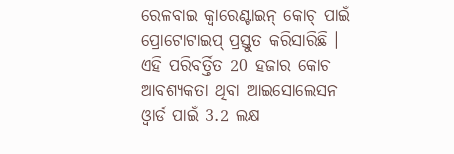ରେଳବାଇ କ୍ୱାରେଣ୍ଟାଇନ୍ କୋଚ୍ ପାଇଁ ପ୍ରୋଟୋଟାଇପ୍ ପ୍ରସ୍ତୁତ କରିସାରିଛି । ଏହି ପରିବର୍ତ୍ତିତ 20 ହଜାର କୋଚ ଆବଶ୍ୟକତା ଥିବା ଆଇସୋଲେସନ ଓ୍ବାର୍ଡ ପାଇଁ 3.2 ଲକ୍ଷ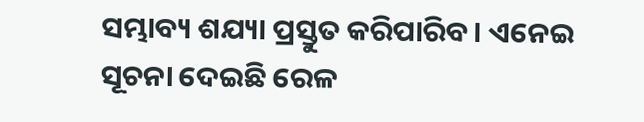ସମ୍ଭାବ୍ୟ ଶଯ୍ୟା ପ୍ରସ୍ତୁତ କରିପାରିବ। ଏନେଇ ସୂଚନା ଦେଇଛି ରେଳ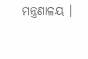ମନ୍ତ୍ରଣାଳୟ ।